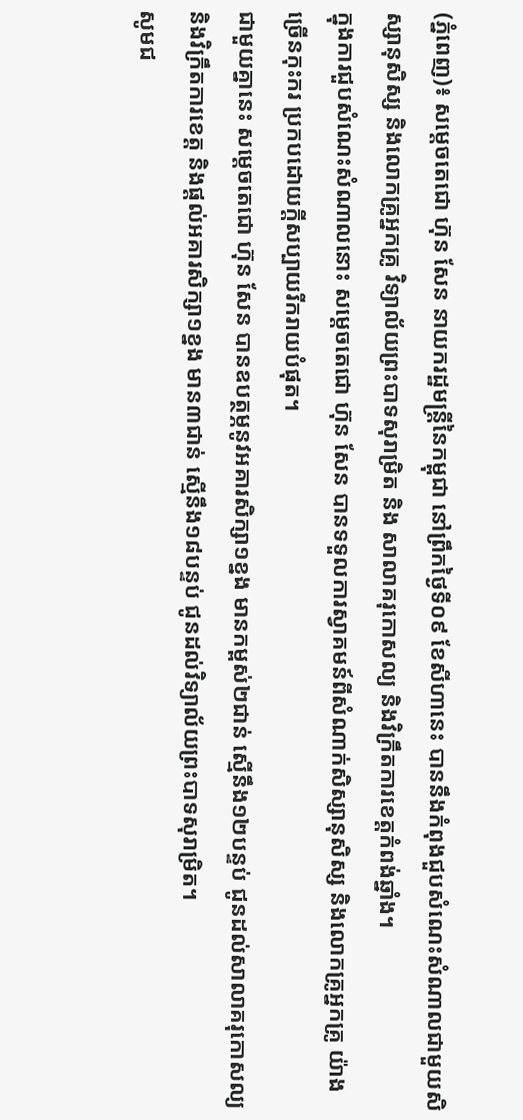(ភ្នំពេញ)៖ សម្តេចតេជោ ហ៊ុន សែន នាយករដ្ឋមន្ត្រីនៃកម្ពុជា នៅព្រឹកថ្ងៃទី០៩ ខែសីហានេះ បាននឹងកំពុងជួបសំណេះសំណាលជាមួយសិស្សានុសិស្ស និងលោកគ្រូអ្នកគ្រូ វិទ្យាល័យព្រះបាទសុរាម្រិត និង សាលាគរុកោសល្យ និងវិក្រឹតការខេត្តកំពង់ឆ្នាំង។
ក្នុងការជួបសំណេះសំណាលនោះ សម្តេចតេជោ ហ៊ុន សែន បានទទួលការស្វាគមន៍ពីសំណាក់សិស្សានុសិស្ស និងលោកគ្រូអ្នកគ្រូ យ៉ាងច្រើនកុះករ ប្រកបដោយក្តីសប្បាយរីករាយបំផុត។
ជាមួយគ្នានេះ សម្តេចតេជោ ហ៊ុន សែន បានឧបត្ថម្ភនូវអគារសិក្សា១ខ្នង មានកម្ពស់២ជាន់ ស្មើនឹង១២បន្ទប់ ជូនដល់សាលាគរុកោសល្យ និងវិក្រឹតការខេត្ត និងផ្តល់អគារសិក្សា១ខ្នង មាន៣ជាន់ ស្មើនឹង១៨បន្ទប់ ជូនដល់វិទ្យាល័យព្រះបាទសុរាម្រិត។
សូមជ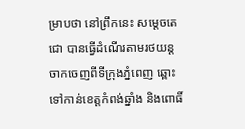ម្រាបថា នៅព្រឹកនេះ សម្តេចតេជោ បានធ្វើដំណើរតាមរថយន្ត ចាកចេញពីទីក្រុងភ្នំពេញ ឆ្ពោះទៅកាន់ខេត្តកំពង់ឆ្នាំង និងពោធិ៍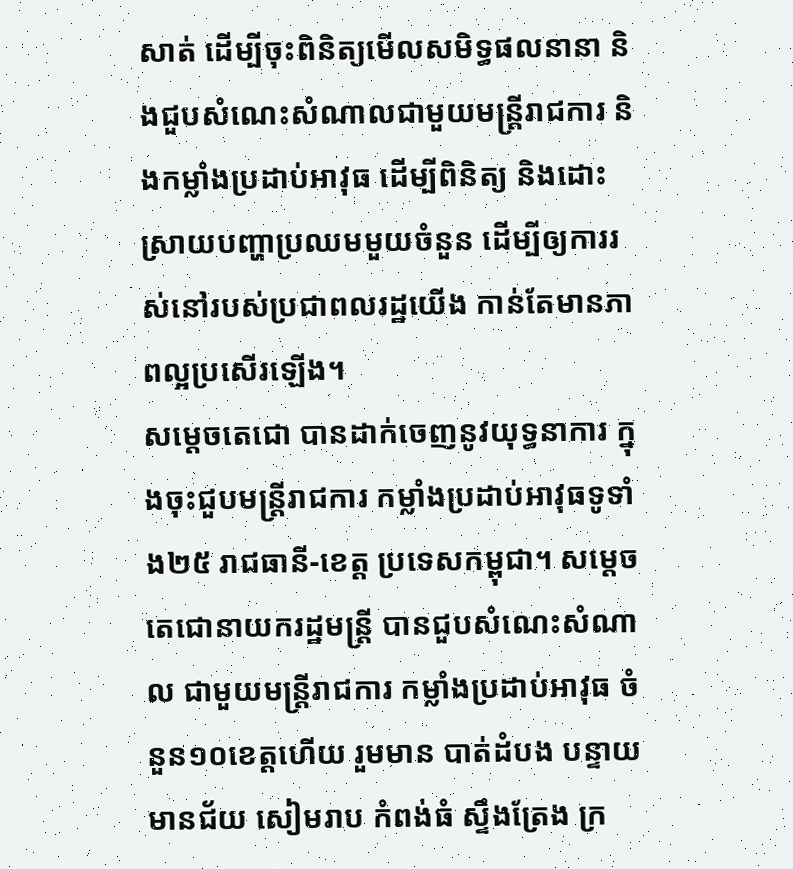សាត់ ដើម្បីចុះពិនិត្យមើលសមិទ្ធផលនានា និងជួបសំណេះសំណាលជាមួយមន្ត្រីរាជការ និងកម្លាំងប្រដាប់អាវុធ ដើម្បីពិនិត្យ និងដោះស្រាយបញ្ហាប្រឈមមួយចំនួន ដើម្បីឲ្យការរស់នៅរបស់ប្រជាពលរដ្ឋយើង កាន់តែមានភាពល្អប្រសើរឡើង។
សម្តេចតេជោ បានដាក់ចេញនូវយុទ្ធនាការ ក្នុងចុះជួបមន្ត្រីរាជការ កម្លាំងប្រដាប់អាវុធទូទាំង២៥ រាជធានី-ខេត្ត ប្រទេសកម្ពុជា។ សម្តេចតេជោនាយករដ្ឋមន្ត្រី បានជួបសំណេះសំណាល ជាមួយមន្ត្រីរាជការ កម្លាំងប្រដាប់អាវុធ ចំនួន១០ខេត្តហើយ រួមមាន បាត់ដំបង បន្ទាយមានជ័យ សៀមរាប កំពង់ធំ ស្ទឹងត្រែង ក្រ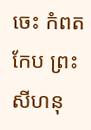ចេះ កំពត កែប ព្រះសីហនុ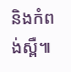និងកំពង់ស្ពឺ៕